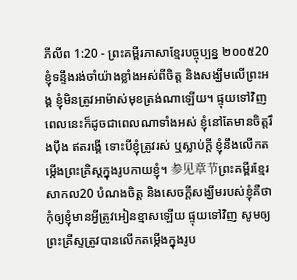ភីលីព 1:20 - ព្រះគម្ពីរភាសាខ្មែរបច្ចុប្បន្ន ២០០៥20 ខ្ញុំទន្ទឹងរង់ចាំយ៉ាងខ្លាំងអស់ពីចិត្ត និងសង្ឃឹមលើព្រះអង្គ ខ្ញុំមិនត្រូវអាម៉ាស់មុខត្រង់ណាឡើយ។ ផ្ទុយទៅវិញ ពេលនេះក៏ដូចជាពេលណាទាំងអស់ ខ្ញុំនៅតែមានចិត្តរឹងប៉ឹង ឥតរង្គើ ទោះបីខ្ញុំត្រូវរស់ ឬស្លាប់ក្ដី ខ្ញុំនឹងលើកតម្កើងព្រះគ្រិស្តក្នុងរូបកាយខ្ញុំ។ 参见章节ព្រះគម្ពីរខ្មែរសាកល20 បំណងចិត្ត និងសេចក្ដីសង្ឃឹមរបស់ខ្ញុំគឺថា កុំឲ្យខ្ញុំមានអ្វីត្រូវអៀនខ្មាសឡើយ ផ្ទុយទៅវិញ សូមឲ្យព្រះគ្រីស្ទត្រូវបានលើកតម្កើងក្នុងរូប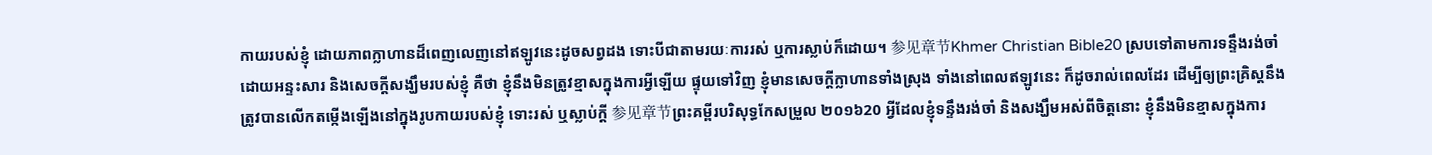កាយរបស់ខ្ញុំ ដោយភាពក្លាហានដ៏ពេញលេញនៅឥឡូវនេះដូចសព្វដង ទោះបីជាតាមរយៈការរស់ ឬការស្លាប់ក៏ដោយ។ 参见章节Khmer Christian Bible20 ស្របទៅតាមការទន្ទឹងរង់ចាំដោយអន្ទះសារ និងសេចក្ដីសង្ឃឹមរបស់ខ្ញុំ គឺថា ខ្ញុំនឹងមិនត្រូវខ្មាសក្នុងការអ្វីឡើយ ផ្ទុយទៅវិញ ខ្ញុំមានសេចក្ដីក្លាហានទាំងស្រុង ទាំងនៅពេលឥឡូវនេះ ក៏ដូចរាល់ពេលដែរ ដើម្បីឲ្យព្រះគ្រិស្ដនឹងត្រូវបានលើកតម្កើងឡើងនៅក្នុងរូបកាយរបស់ខ្ញុំ ទោះរស់ ឬស្លាប់ក្ដី 参见章节ព្រះគម្ពីរបរិសុទ្ធកែសម្រួល ២០១៦20 អ្វីដែលខ្ញុំទន្ទឹងរង់ចាំ និងសង្ឃឹមអស់ពីចិត្តនោះ ខ្ញុំនឹងមិនខ្មាសក្នុងការ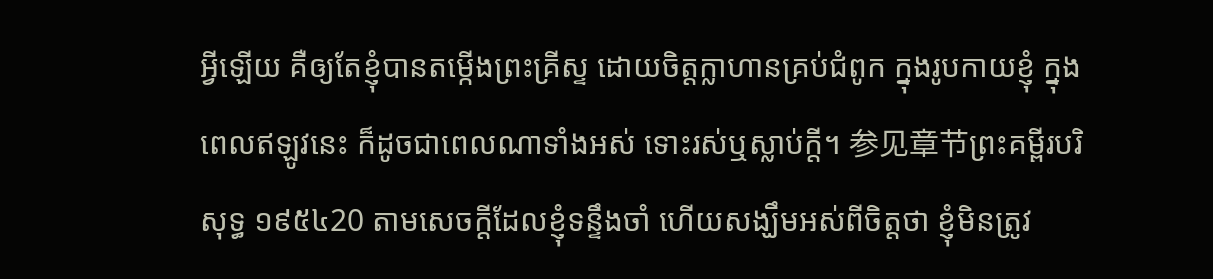អ្វីឡើយ គឺឲ្យតែខ្ញុំបានតម្កើងព្រះគ្រីស្ទ ដោយចិត្តក្លាហានគ្រប់ជំពូក ក្នុងរូបកាយខ្ញុំ ក្នុងពេលឥឡូវនេះ ក៏ដូចជាពេលណាទាំងអស់ ទោះរស់ឬស្លាប់ក្តី។ 参见章节ព្រះគម្ពីរបរិសុទ្ធ ១៩៥៤20 តាមសេចក្ដីដែលខ្ញុំទន្ទឹងចាំ ហើយសង្ឃឹមអស់ពីចិត្តថា ខ្ញុំមិនត្រូវ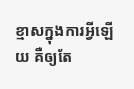ខ្មាសក្នុងការអ្វីឡើយ គឺឲ្យតែ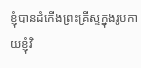ខ្ញុំបានដំកើងព្រះគ្រីស្ទក្នុងរូបកាយខ្ញុំវិ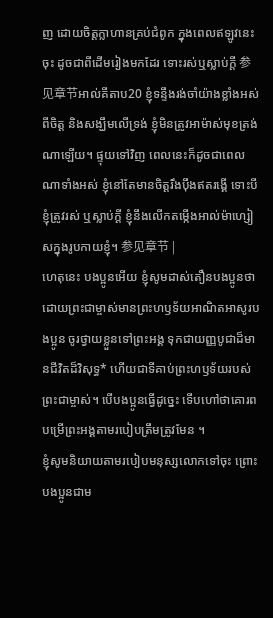ញ ដោយចិត្តក្លាហានគ្រប់ជំពូក ក្នុងពេលឥឡូវនេះចុះ ដូចជាពីដើមរៀងមកដែរ ទោះរស់ឬស្លាប់ក្តី 参见章节អាល់គីតាប20 ខ្ញុំទន្ទឹងរង់ចាំយ៉ាងខ្លាំងអស់ពីចិត្ដ និងសង្ឃឹមលើទ្រង់ ខ្ញុំមិនត្រូវអាម៉ាស់មុខត្រង់ណាឡើយ។ ផ្ទុយទៅវិញ ពេលនេះក៏ដូចជាពេលណាទាំងអស់ ខ្ញុំនៅតែមានចិត្ដរឹងប៉ឹងឥតរង្គើ ទោះបីខ្ញុំត្រូវរស់ ឬស្លាប់ក្ដី ខ្ញុំនឹងលើកតម្កើងអាល់ម៉ាហ្សៀសក្នុងរូបកាយខ្ញុំ។ 参见章节 |
ហេតុនេះ បងប្អូនអើយ ខ្ញុំសូមដាស់តឿនបងប្អូនថា ដោយព្រះជាម្ចាស់មានព្រះហឫទ័យអាណិតអាសូរបងប្អូន ចូរថ្វាយខ្លួនទៅព្រះអង្គ ទុកជាយញ្ញបូជាដ៏មានជីវិតដ៏វិសុទ្ធ* ហើយជាទីគាប់ព្រះហឫទ័យរបស់ព្រះជាម្ចាស់។ បើបងប្អូនធ្វើដូច្នេះ ទើបហៅថាគោរពបម្រើព្រះអង្គតាមរបៀបត្រឹមត្រូវមែន ។
ខ្ញុំសូមនិយាយតាមរបៀបមនុស្សលោកទៅចុះ ព្រោះបងប្អូនជាម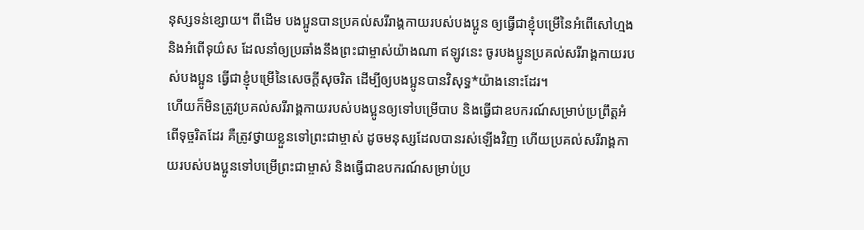នុស្សទន់ខ្សោយ។ ពីដើម បងប្អូនបានប្រគល់សរីរាង្គកាយរបស់បងប្អូន ឲ្យធ្វើជាខ្ញុំបម្រើនៃអំពើសៅហ្មង និងអំពើទុយ៌ស ដែលនាំឲ្យប្រឆាំងនឹងព្រះជាម្ចាស់យ៉ាងណា ឥឡូវនេះ ចូរបងប្អូនប្រគល់សរីរាង្គកាយរបស់បងប្អូន ធ្វើជាខ្ញុំបម្រើនៃសេចក្ដីសុចរិត ដើម្បីឲ្យបងប្អូនបានវិសុទ្ធ*យ៉ាងនោះដែរ។
ហើយក៏មិនត្រូវប្រគល់សរីរាង្គកាយរបស់បងប្អូនឲ្យទៅបម្រើបាប និងធ្វើជាឧបករណ៍សម្រាប់ប្រព្រឹត្តអំពើទុច្ចរិតដែរ គឺត្រូវថ្វាយខ្លួនទៅព្រះជាម្ចាស់ ដូចមនុស្សដែលបានរស់ឡើងវិញ ហើយប្រគល់សរីរាង្គកាយរបស់បងប្អូនទៅបម្រើព្រះជាម្ចាស់ និងធ្វើជាឧបករណ៍សម្រាប់ប្រ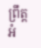ព្រឹត្តអំ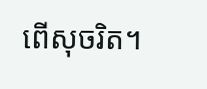ពើសុចរិត។